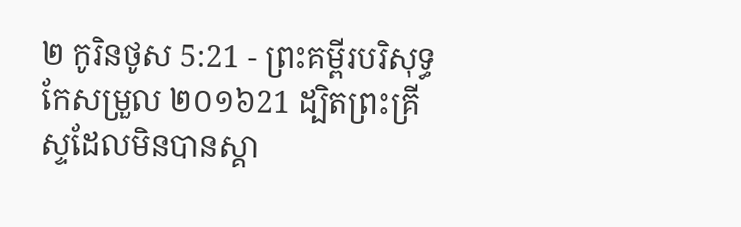២ កូរិនថូស 5:21 - ព្រះគម្ពីរបរិសុទ្ធកែសម្រួល ២០១៦21 ដ្បិតព្រះគ្រីស្ទដែលមិនបានស្គា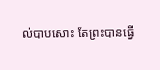ល់បាបសោះ តែព្រះបានធ្វើ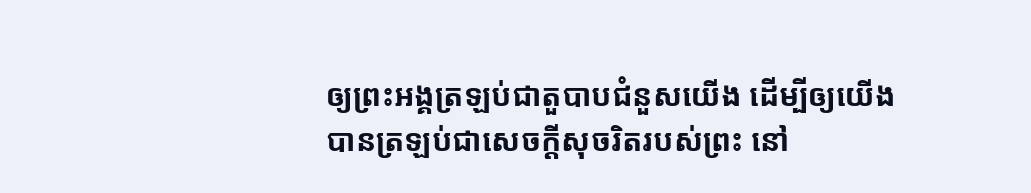ឲ្យព្រះអង្គត្រឡប់ជាតួបាបជំនួសយើង ដើម្បីឲ្យយើងបានត្រឡប់ជាសេចក្តីសុចរិតរបស់ព្រះ នៅ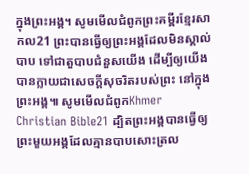ក្នុងព្រះអង្គ។ សូមមើលជំពូកព្រះគម្ពីរខ្មែរសាកល21 ព្រះបានធ្វើឲ្យព្រះអង្គដែលមិនស្គាល់បាប ទៅជាតួបាបជំនួសយើង ដើម្បីឲ្យយើងបានក្លាយជាសេចក្ដីសុចរិតរបស់ព្រះ នៅក្នុងព្រះអង្គ៕ សូមមើលជំពូកKhmer Christian Bible21 ដ្បិតព្រះអង្គបានធ្វើឲ្យព្រះមួយអង្គដែលគ្មានបាបសោះត្រល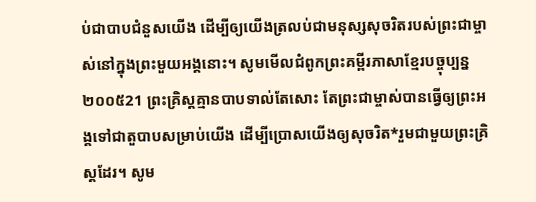ប់ជាបាបជំនួសយើង ដើម្បីឲ្យយើងត្រលប់ជាមនុស្សសុចរិតរបស់ព្រះជាម្ចាស់នៅក្នុងព្រះមួយអង្គនោះ។ សូមមើលជំពូកព្រះគម្ពីរភាសាខ្មែរបច្ចុប្បន្ន ២០០៥21 ព្រះគ្រិស្តគ្មានបាបទាល់តែសោះ តែព្រះជាម្ចាស់បានធ្វើឲ្យព្រះអង្គទៅជាតួបាបសម្រាប់យើង ដើម្បីប្រោសយើងឲ្យសុចរិត*រួមជាមួយព្រះគ្រិស្តដែរ។ សូម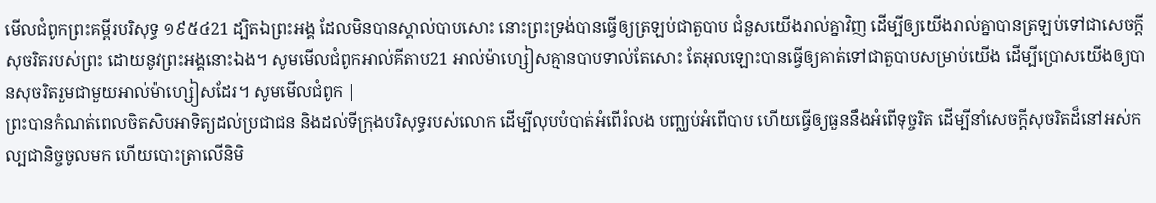មើលជំពូកព្រះគម្ពីរបរិសុទ្ធ ១៩៥៤21 ដ្បិតឯព្រះអង្គ ដែលមិនបានស្គាល់បាបសោះ នោះព្រះទ្រង់បានធ្វើឲ្យត្រឡប់ជាតួបាប ជំនួសយើងរាល់គ្នាវិញ ដើម្បីឲ្យយើងរាល់គ្នាបានត្រឡប់ទៅជាសេចក្ដីសុចរិតរបស់ព្រះ ដោយនូវព្រះអង្គនោះឯង។ សូមមើលជំពូកអាល់គីតាប21 អាល់ម៉ាហ្សៀសគ្មានបាបទាល់តែសោះ តែអុលឡោះបានធ្វើឲ្យគាត់ទៅជាតួបាបសម្រាប់យើង ដើម្បីប្រោសយើងឲ្យបានសុចរិតរួមជាមួយអាល់ម៉ាហ្សៀសដែរ។ សូមមើលជំពូក |
ព្រះបានកំណត់ពេលចិតសិបអាទិត្យដល់ប្រជាជន និងដល់ទីក្រុងបរិសុទ្ធរបស់លោក ដើម្បីលុបបំបាត់អំពើរំលង បញ្ឈប់អំពើបាប ហើយធ្វើឲ្យធួននឹងអំពើទុច្ចរិត ដើម្បីនាំសេចក្ដីសុចរិតដ៏នៅអស់កល្បជានិច្ចចូលមក ហើយបោះត្រាលើនិមិ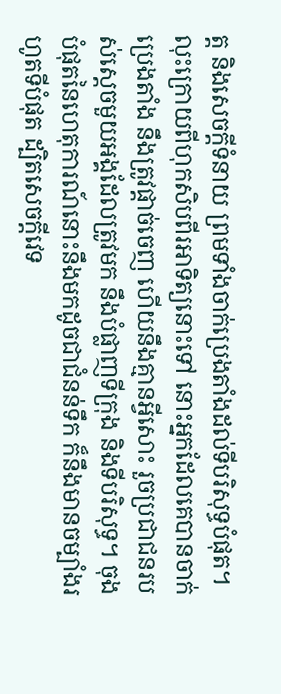ត្ត និងសេចក្ដីទំនាយ ព្រមទាំងចាក់ប្រេងតាំងដល់ទីបរិសុទ្ធបំផុត។
លុះក្រោយពីហុកសិបពីរអាទិត្យនោះទៅ នោះអ្នកដែលគេបានចាក់ប្រេងតាំង នឹងត្រូវផ្តាច់ចេញ ហើយនឹងគ្មានអ្វីសោះ រួចប្រជាជនរបស់ស្ដេចមួយអង្គដែលត្រូវមក នឹងបំផ្លាញទីក្រុង និងទីបរិសុទ្ធ។ ចុងបំផុតនៃហេតុការណ៍នោះនឹងមកដូចជាជំនន់ទឹក ក៏នឹងមានចម្បាំងរហូតទីបំផុត ដ្បិតសេចក្ដីវេទ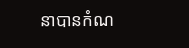នាបានកំណ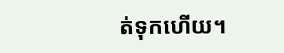ត់ទុកហើយ។